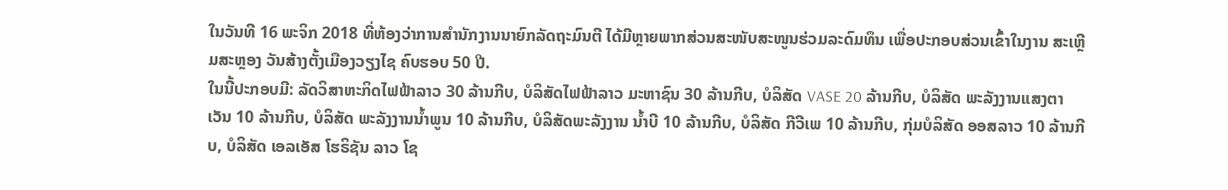ໃນວັນທີ 16 ພະຈິກ 2018 ທີ່ຫ້ອງວ່າການສຳນັກງານນາຍົກລັດຖະມົນຕີ ໄດ້ມີຫຼາຍພາກສ່ວນສະໜັບສະໜູນຮ່ວມລະດົມທຶນ ເພື່ອປະກອບສ່ວນເຂົ້າໃນງານ ສະເຫຼີມສະຫຼອງ ວັນສ້າງຕັ້ງເມືອງວຽງໄຊ ຄົບຮອບ 50 ປີ.
ໃນນີ້ປະກອບມີ: ລັດວິສາຫະກິດໄຟຟ້າລາວ 30 ລ້ານກີບ, ບໍລິສັດໄຟຟ້າລາວ ມະຫາຊົນ 30 ລ້ານກີບ, ບໍລິສັດ VASE 20 ລ້ານກີບ, ບໍລິສັດ ພະລັງງານແສງຕາເວັນ 10 ລ້ານກີບ, ບໍລິສັດ ພະລັງງານນ້ຳພູນ 10 ລ້ານກີບ, ບໍລິສັດພະລັງງານ ນ້ຳບີ 10 ລ້ານກີບ, ບໍລິສັດ ກີວີເພ 10 ລ້ານກີບ, ກຸ່ມບໍລິສັດ ອອສລາວ 10 ລ້ານກີບ, ບໍລິສັດ ເອລເອັສ ໂຮຣິຊັນ ລາວ ໂຊ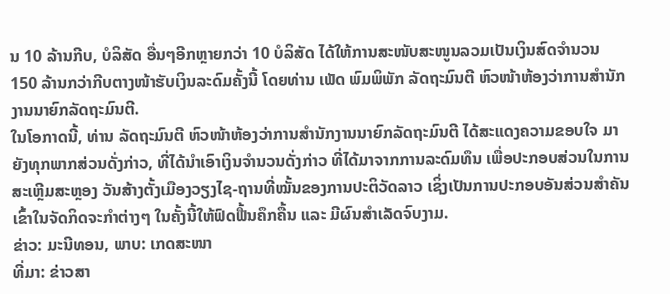ນ 10 ລ້ານກີບ, ບໍລິສັດ ອື່ນໆອີກຫຼາຍກວ່າ 10 ບໍລິສັດ ໄດ້ໃຫ້ການສະໜັບສະໜູນລວມເປັນເງິນສົດຈຳນວນ 150 ລ້ານກວ່າກີບຕາງໜ້າຮັບເງິນລະດົມຄັ້ງນີ້ ໂດຍທ່ານ ເພັດ ພົມພິພັກ ລັດຖະມົນຕີ ຫົວໜ້າຫ້ອງວ່າການສໍານັກງານນາຍົກລັດຖະມົນຕີ.
ໃນໂອກາດນີ້, ທ່ານ ລັດຖະມົນຕີ ຫົວໜ້າຫ້ອງວ່າການສຳນັກງານນາຍົກລັດຖະມົນຕີ ໄດ້ສະແດງຄວາມຂອບໃຈ ມາຍັງທຸກພາກສ່ວນດັ່ງກ່າວ, ທີ່ໄດ້ນຳເອົາເງິນຈຳນວນດັ່ງກ່າວ ທີ່ໄດ້ມາຈາກການລະດົມທຶນ ເພື່ອປະກອບສ່ວນໃນການສະເຫຼີມສະຫຼອງ ວັນສ້າງຕັ້ງເມືອງວຽງໄຊ-ຖານທີ່ໝັ້ນຂອງການປະຕິວັດລາວ ເຊິ່ງເປັນການປະກອບອັນສ່ວນສຳຄັນ ເຂົ້າໃນຈັດກິດຈະກຳຕ່າງໆ ໃນຄັ້ງນີ້ໃຫ້ຟົດຟື້ນຄຶກຄື້ນ ແລະ ມີຜົນສຳເລັດຈົບງາມ.
ຂ່າວ: ມະນີທອນ, ພາບ: ເກດສະໜາ
ທີ່ມາ: ຂ່າວສາ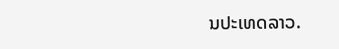ນປະເທດລາວ.